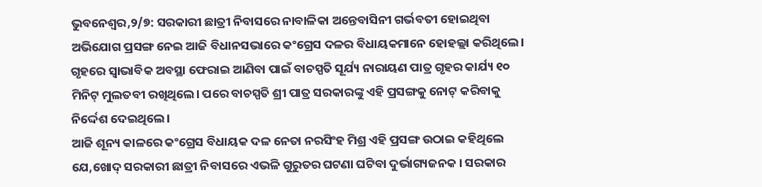ଭୁବନେଶ୍ୱର,୨/୭: ସରକାରୀ ଛାତ୍ରୀ ନିବାସରେ ନାବାଳିକା ଅନ୍ତେବାସିନୀ ଗର୍ଭବତୀ ହୋଇଥିବା ଅଭିଯୋଗ ପ୍ରସଙ୍ଗ ନେଇ ଆଜି ବିଧାନସଭାରେ କଂଗ୍ରେସ ଦଳର ବିଧାୟକମାନେ ହୋହଲ୍ଲା କରିଥିଲେ। ଗୃହରେ ସ୍ୱାଭାବିକ ଅବସ୍ଥା ଫେରାଇ ଆଣିବା ପାଇଁ ବାଚସ୍ପତି ସୂର୍ଯ୍ୟ ନାରାୟଣ ପାତ୍ର ଗୃହର କାର୍ଯ୍ୟ ୧୦ ମିନିଟ୍ ମୁଲତବୀ ରଖିଥିଲେ। ପରେ ବାଚସ୍ପତି ଶ୍ରୀ ପାତ୍ର ସରକାରଙ୍କୁ ଏହି ପ୍ରସଙ୍ଗକୁ ନୋଟ୍ କରିବାକୁ ନିର୍ଦ୍ଦେଶ ଦେଇଥିଲେ।
ଆଜି ଶୂନ୍ୟ କାଳରେ କଂଗ୍ରେସ ବିଧାୟକ ଦଳ ନେତା ନରସିଂହ ମିଶ୍ର ଏହି ପ୍ରସଙ୍ଗ ଉଠାଇ କହିଥିଲେ ଯେ,ଖୋଦ୍ ସରକାରୀ ଛାତ୍ରୀ ନିବାସରେ ଏଭଳି ଗୁରୁତର ଘଟଣା ଘଟିବା ଦୁର୍ଭାଗ୍ୟଜନକ । ସରକାର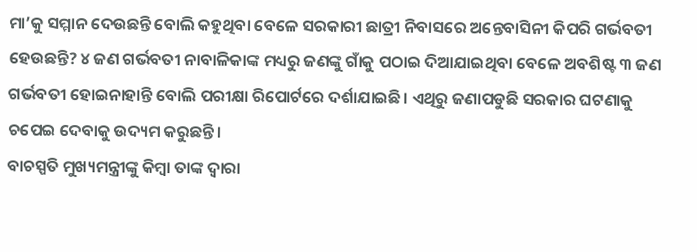ମା’କୁ ସମ୍ମାନ ଦେଉଛନ୍ତି ବୋଲି କହୁଥିବା ବେଳେ ସରକାରୀ ଛାତ୍ରୀ ନିବାସରେ ଅନ୍ତେବାସିନୀ କିପରି ଗର୍ଭବତୀ ହେଉଛନ୍ତି? ୪ ଜଣ ଗର୍ଭବତୀ ନାବାଳିକାଙ୍କ ମଧ୍ୟରୁ ଜଣଙ୍କୁ ଗାଁକୁ ପଠାଇ ଦିଆଯାଇଥିବା ବେଳେ ଅବଶିଷ୍ଟ ୩ ଜଣ ଗର୍ଭବତୀ ହୋଇନାହାନ୍ତି ବୋଲି ପରୀକ୍ଷା ରିପୋର୍ଟରେ ଦର୍ଶାଯାଇଛି। ଏଥିରୁ ଜଣାପଡୁଛି ସରକାର ଘଟଣାକୁ ଚପେଇ ଦେବାକୁ ଉଦ୍ୟମ କରୁଛନ୍ତି।
ବାଚସ୍ପତି ମୁଖ୍ୟମନ୍ତ୍ରୀଙ୍କୁ କିମ୍ବା ତାଙ୍କ ଦ୍ୱାରା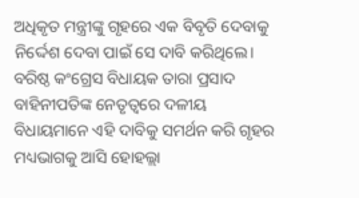ଅଧିକୃତ ମନ୍ତ୍ରୀଙ୍କୁ ଗୃହରେ ଏକ ବିବୃତି ଦେବାକୁ ନିର୍ଦ୍ଦେଶ ଦେବା ପାଇଁ ସେ ଦାବି କରିଥିଲେ। ବରିଷ୍ଠ କଂଗ୍ରେସ ବିଧାୟକ ତାରା ପ୍ରସାଦ ବାହିନୀପତିଙ୍କ ନେତୃତ୍ୱରେ ଦଳୀୟ ବିଧାୟମାନେ ଏହି ଦାବିକୁ ସମର୍ଥନ କରି ଗୃହର ମଧ୍ୟଭାଗକୁ ଆସି ହୋହଲ୍ଲା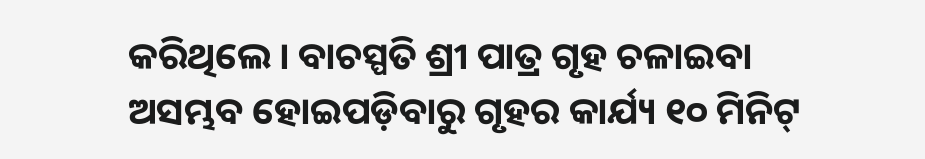କରିଥିଲେ। ବାଚସ୍ପତି ଶ୍ରୀ ପାତ୍ର ଗୃହ ଚଳାଇବା ଅସମ୍ଭବ ହୋଇପଡ଼ିବାରୁ ଗୃହର କାର୍ଯ୍ୟ ୧୦ ମିନିଟ୍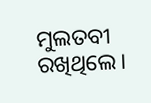ମୁଲତବୀ ରଖିଥିଲେ।